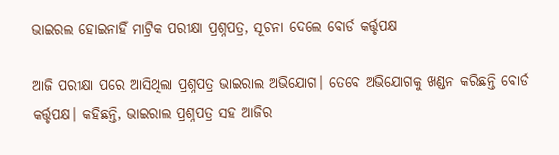ଭାଇରଲ ହୋଇନାହିଁ ମାଟ୍ରିକ ପରୀକ୍ଷା ପ୍ରଶ୍ନପତ୍ର, ସୂଚନା ଦେଲେ ବୋର୍ଡ କର୍ତ୍ତୃପକ୍ଷ

ଆଜି ପରୀକ୍ଷା ପରେ ଆସିଥିଲା ପ୍ରଶ୍ନପତ୍ର ଭାଇରାଲ ଅଭିଯୋଗ। ତେବେ ଅଭିଯୋଗକୁ ଖଣ୍ଡନ କରିଛନ୍ତି ବୋର୍ଡ କର୍ତ୍ତୃପକ୍ଷ। କହିଛନ୍ତି, ଭାଇରାଲ ପ୍ରଶ୍ନପତ୍ର ସହ ଆଜିର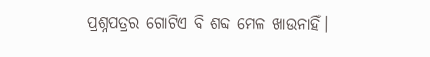ପ୍ରଶ୍ନପତ୍ରର ଗୋଟିଏ ବି ଶବ୍ଦ ମେଳ ଖାଉନାହିଁ।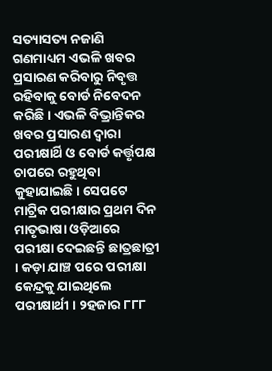ସତ୍ୟାସତ୍ୟ ନଜାଣି ଗଣମାଧ୍ୟମ ଏଭଳି ଖବର ପ୍ରସାରଣ କରିବାରୁ ନିବୃତ୍ତ ରହିବାକୁ ବୋର୍ଡ ନିବେଦନ କରିଛି। ଏଭଳି ବିଭ୍ରାନ୍ତିକର ଖବର ପ୍ରସାରଣ ଦ୍ୱାରା ପରୀକ୍ଷାର୍ଥି ଓ ବୋର୍ଡ କର୍ତ୍ତୃପକ୍ଷ ଚାପରେ ରହୁଥିବା କୁହାଯାଇଛି। ସେପଟେ ମାଟ୍ରିକ ପରୀକ୍ଷାର ପ୍ରଥମ ଦିନ ମାତୃଭାଷା ଓଡ଼ିଆରେ ପରୀକ୍ଷା ଦେଇଛନ୍ତି ଛାତ୍ରଛାତ୍ରୀ । କଡ଼ା ଯାଞ୍ଚ ପରେ ପରୀକ୍ଷା କେନ୍ଦ୍ରକୁ ଯାଇଥିଲେ ପରୀକ୍ଷାର୍ଥୀ । ୨ହଜାର ୮୮୮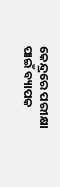କେନ୍ଦ୍ରରେ ପରୀକ୍ଷା ପାଇଁ ବ୍ୟାପକ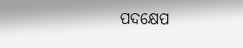ପଦକ୍ଷେପ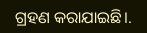ଗ୍ରହଣ କରାଯାଇଛି।.